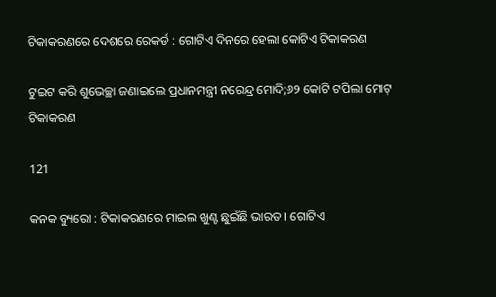ଟିକାକରଣରେ ଦେଶରେ ରେକର୍ଡ : ଗୋଟିଏ ଦିନରେ ହେଲା କୋଟିଏ ଟିକାକରଣ

ଟୁଇଟ କରି ଶୁଭେଚ୍ଛା ଜଣାଇଲେ ପ୍ରଧାନମନ୍ତ୍ରୀ ନରେନ୍ଦ୍ର ମୋଦି;୬୨ କୋଟି ଟପିଲା ମୋଟ୍ ଟିକାକରଣ

121

କନକ ବ୍ୟୁରୋ : ଟିକାକରଣରେ ମାଇଲ ଖୁଣ୍ଟ ଛୁଇଁଛି ଭାରତ । ଗୋଟିଏ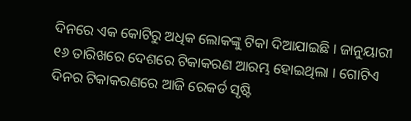ଦିନରେ ଏକ କୋଟିରୁ ଅଧିକ ଲୋକଙ୍କୁ ଟିକା ଦିଆଯାଇଛି । ଜାନୁୟାରୀ ୧୬ ତାରିଖରେ ଦେଶରେ ଟିକାକରଣ ଆରମ୍ଭ ହୋଇଥିଲା । ଗୋଟିଏ ଦିନର ଟିକାକରଣରେ ଆଜି ରେକର୍ଡ ସୃଷ୍ଟି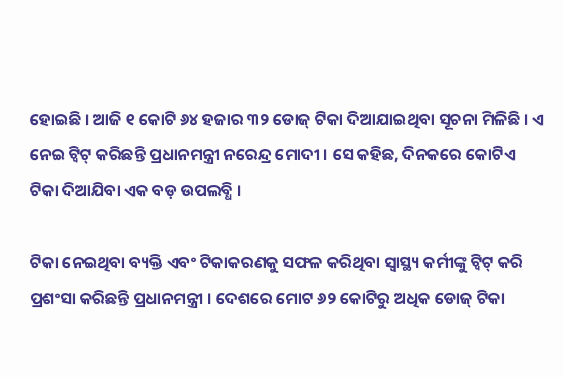ହୋଇଛି । ଆଜି ୧ କୋଟି ୬୪ ହଜାର ୩୨ ଡୋଜ୍ ଟିକା ଦିଆଯାଇଥିବା ସୂଚନା ମିଳିଛି । ଏ ନେଇ ଟ୍ୱିଟ୍ କରିଛନ୍ତି ପ୍ରଧାନମନ୍ତ୍ରୀ ନରେନ୍ଦ୍ର ମୋଦୀ । ସେ କହିଛ, ଦିନକରେ କୋଟିଏ ଟିକା ଦିଆଯିବା ଏକ ବଡ଼ ଉପଲବ୍ଧି ।

ଟିକା ନେଇଥିବା ବ୍ୟକ୍ତି ଏବଂ ଟିକାକରଣକୁ ସଫଳ କରିଥିବା ସ୍ୱାସ୍ଥ୍ୟ କର୍ମୀଙ୍କୁ ଟ୍ୱିଟ୍ କରି ପ୍ରଶଂସା କରିଛନ୍ତି ପ୍ରଧାନମନ୍ତ୍ରୀ । ଦେଶରେ ମୋଟ ୬୨ କୋଟିରୁ ଅଧିକ ଡୋଜ୍ ଟିକା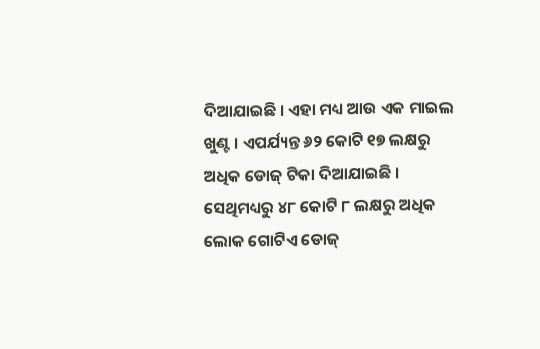ଦିଆଯାଇଛି । ଏହା ମଧ୍ୟ ଆଉ ଏକ ମାଇଲ ଖୁଣ୍ଟ । ଏପର୍ଯ୍ୟନ୍ତ ୬୨ କୋଟି ୧୭ ଲକ୍ଷରୁ ଅଧିକ ଡୋଜ୍ ଟିକା ଦିଆଯାଇଛି । ସେଥିମଧ୍ୟରୁ ୪୮ କୋଟି ୮ ଲକ୍ଷରୁ ଅଧିକ ଲୋକ ଗୋଟିଏ ଡୋଜ୍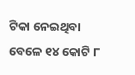ଟିକା ନେଇଥିବା ବେଳେ ୧୪ କୋଟି ୮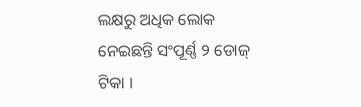ଲକ୍ଷରୁ ଅଧିକ ଲୋକ ନେଇଛନ୍ତି ସଂପୂର୍ଣ୍ଣ ୨ ଡୋଜ୍ ଟିକା ।